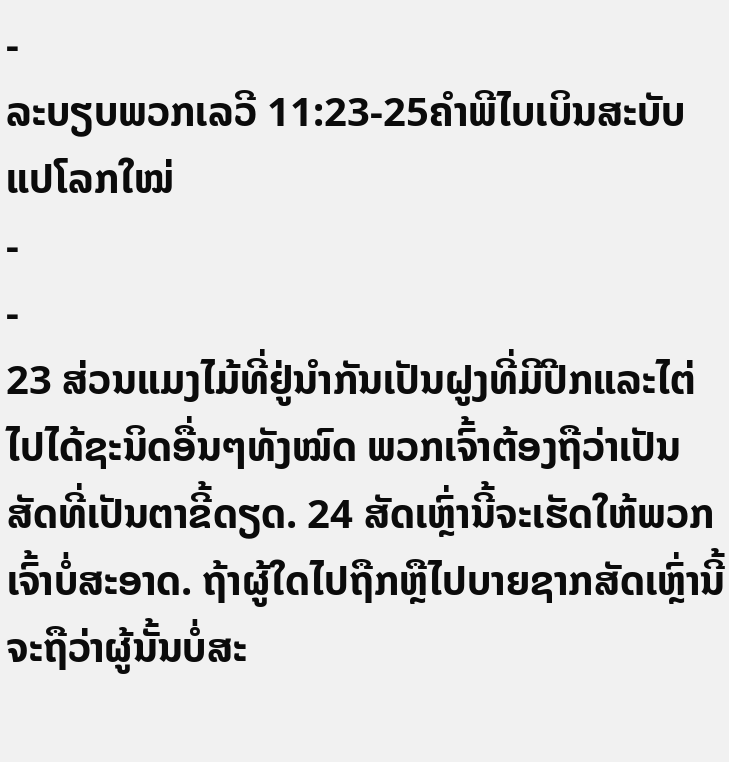-
ລະບຽບພວກເລວີ 11:23-25ຄຳພີໄບເບິນສະບັບແປໂລກໃໝ່
-
-
23 ສ່ວນແມງໄມ້ທີ່ຢູ່ນຳກັນເປັນຝູງທີ່ມີປີກແລະໄຕ່ໄປໄດ້ຊະນິດອື່ນໆທັງໝົດ ພວກເຈົ້າຕ້ອງຖືວ່າເປັນສັດທີ່ເປັນຕາຂີ້ດຽດ. 24 ສັດເຫຼົ່ານີ້ຈະເຮັດໃຫ້ພວກເຈົ້າບໍ່ສະອາດ. ຖ້າຜູ້ໃດໄປຖືກຫຼືໄປບາຍຊາກສັດເຫຼົ່ານີ້ ຈະຖືວ່າຜູ້ນັ້ນບໍ່ສະ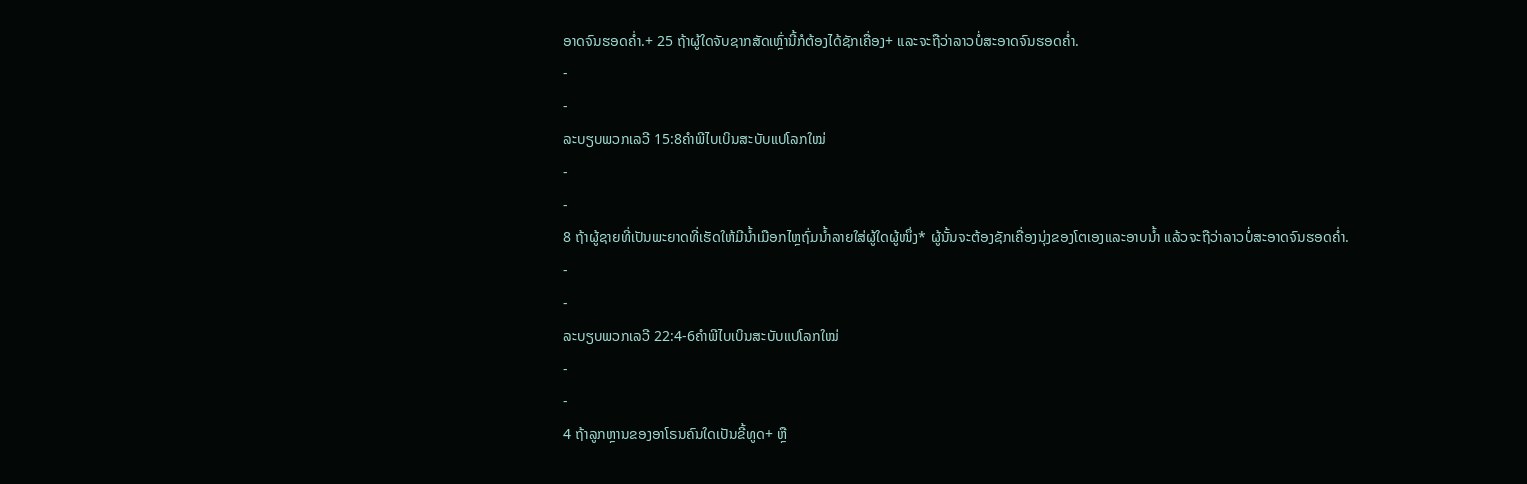ອາດຈົນຮອດຄ່ຳ.+ 25 ຖ້າຜູ້ໃດຈັບຊາກສັດເຫຼົ່ານີ້ກໍຕ້ອງໄດ້ຊັກເຄື່ອງ+ ແລະຈະຖືວ່າລາວບໍ່ສະອາດຈົນຮອດຄ່ຳ.
-
-
ລະບຽບພວກເລວີ 15:8ຄຳພີໄບເບິນສະບັບແປໂລກໃໝ່
-
-
8 ຖ້າຜູ້ຊາຍທີ່ເປັນພະຍາດທີ່ເຮັດໃຫ້ມີນ້ຳເມືອກໄຫຼຖົ່ມນ້ຳລາຍໃສ່ຜູ້ໃດຜູ້ໜຶ່ງ* ຜູ້ນັ້ນຈະຕ້ອງຊັກເຄື່ອງນຸ່ງຂອງໂຕເອງແລະອາບນ້ຳ ແລ້ວຈະຖືວ່າລາວບໍ່ສະອາດຈົນຮອດຄ່ຳ.
-
-
ລະບຽບພວກເລວີ 22:4-6ຄຳພີໄບເບິນສະບັບແປໂລກໃໝ່
-
-
4 ຖ້າລູກຫຼານຂອງອາໂຣນຄົນໃດເປັນຂີ້ທູດ+ ຫຼື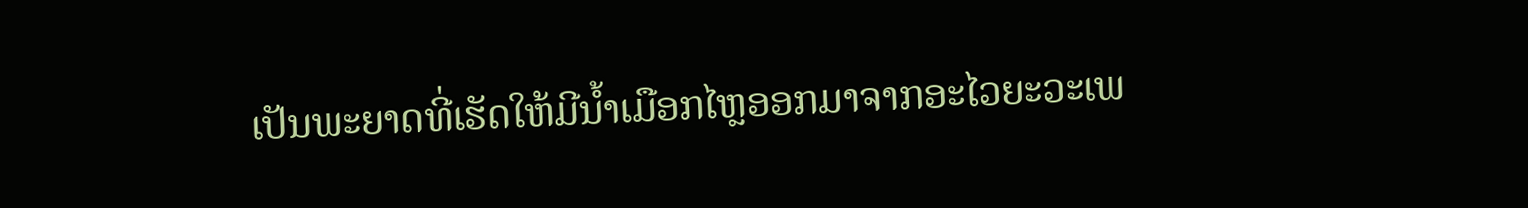ເປັນພະຍາດທີ່ເຮັດໃຫ້ມີນ້ຳເມືອກໄຫຼອອກມາຈາກອະໄວຍະວະເພ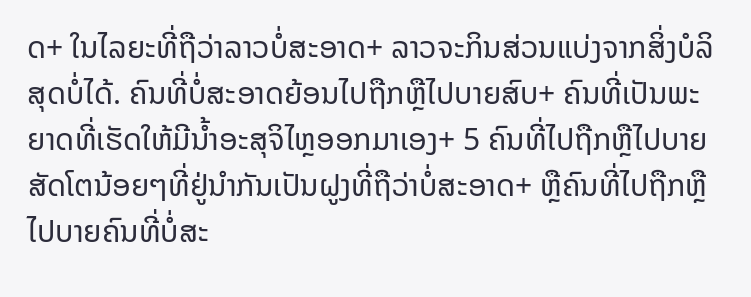ດ+ ໃນໄລຍະທີ່ຖືວ່າລາວບໍ່ສະອາດ+ ລາວຈະກິນສ່ວນແບ່ງຈາກສິ່ງບໍລິສຸດບໍ່ໄດ້. ຄົນທີ່ບໍ່ສະອາດຍ້ອນໄປຖືກຫຼືໄປບາຍສົບ+ ຄົນທີ່ເປັນພະຍາດທີ່ເຮັດໃຫ້ມີນ້ຳອະສຸຈິໄຫຼອອກມາເອງ+ 5 ຄົນທີ່ໄປຖືກຫຼືໄປບາຍສັດໂຕນ້ອຍໆທີ່ຢູ່ນຳກັນເປັນຝູງທີ່ຖືວ່າບໍ່ສະອາດ+ ຫຼືຄົນທີ່ໄປຖືກຫຼືໄປບາຍຄົນທີ່ບໍ່ສະ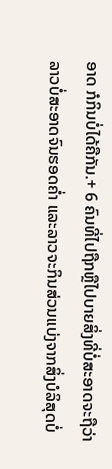ອາດ ກໍກິນບໍ່ໄດ້ຄືກັນ.+ 6 ຄົນທີ່ໄປຖືກຫຼືໄປບາຍສິ່ງທີ່ບໍ່ສະອາດຈະຖືວ່າລາວບໍ່ສະອາດຈົນຮອດຄ່ຳ ແລະລາວຈະກິນສ່ວນແບ່ງຈາກສິ່ງບໍລິສຸດບໍ່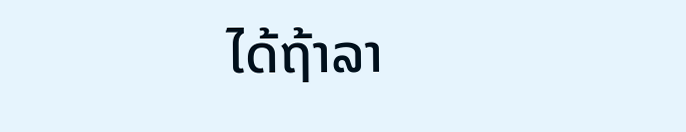ໄດ້ຖ້າລາ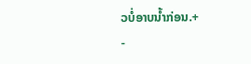ວບໍ່ອາບນ້ຳກ່ອນ.+
-